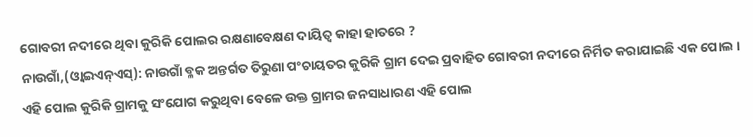ଗୋବରୀ ନଦୀରେ ଥିବା କୁରିକି ପୋଲର ରକ୍ଷଣାବେକ୍ଷଣ ଦାୟିତ୍ୱ କାହା ହାତରେ ?
ନାଉଗାଁ,(ଓ୍ବାଇଏନ୍ଏସ୍): ନାଉଗାଁ ବ୍ଳକ ଅନ୍ତର୍ଗତ ତିରୁଣା ପଂଚାୟତର କୁରିକି ଗ୍ରାମ ଦେଇ ପ୍ରବାହିତ ଗୋବରୀ ନଦୀରେ ନିର୍ମିତ କରାଯାଇଛି ଏକ ପୋଲ । ଏହି ପୋଲ କୁରିକି ଗ୍ରାମକୁ ସଂଯୋଗ କରୁଥିବା ବେଳେ ଉକ୍ତ ଗ୍ରାମର ଜନସାଧାରଣ ଏହି ପୋଲ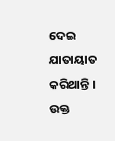ଦେଇ ଯାତାୟାତ କରିଥାନ୍ତି । ଉକ୍ତ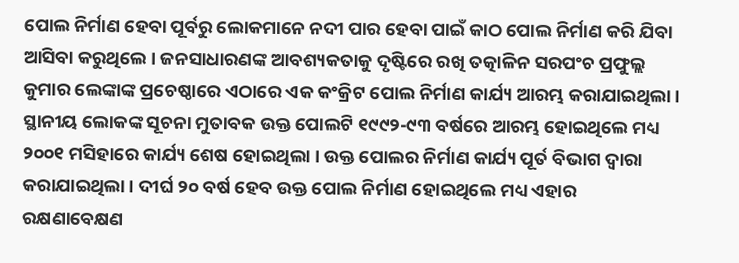ପୋଲ ନିର୍ମାଣ ହେବା ପୂର୍ବରୁ ଲୋକମାନେ ନଦୀ ପାର ହେବା ପାଇଁ କାଠ ପୋଲ ନିର୍ମାଣ କରି ଯିବା ଆସିବା କରୁଥିଲେ । ଜନସାଧାରଣଙ୍କ ଆବଶ୍ୟକତାକୁ ଦୃଷ୍ଟିରେ ରଖି ତତ୍କାଳିନ ସରପଂଚ ପ୍ରଫୁଲ୍ଲ କୁମାର ଲେଙ୍କାଙ୍କ ପ୍ରଚେଷ୍ଠାରେ ଏଠାରେ ଏକ କଂକ୍ରିଟ ପୋଲ ନିର୍ମାଣ କାର୍ଯ୍ୟ ଆରମ୍ଭ କରାଯାଇଥିଲା । ସ୍ଥାନୀୟ ଲୋକଙ୍କ ସୂଚନା ମୁତାବକ ଉକ୍ତ ପୋଲଟି ୧୯୯୨-୯୩ ବର୍ଷରେ ଆରମ୍ଭ ହୋଇଥିଲେ ମଧ୍ୟ ୨୦୦୧ ମସିହାରେ କାର୍ଯ୍ୟ ଶେଷ ହୋଇଥିଲା । ଉକ୍ତ ପୋଲର ନିର୍ମାଣ କାର୍ଯ୍ୟ ପୂର୍ତ ବିଭାଗ ଦ୍ୱାରା କରାଯାଇଥିଲା । ଦୀର୍ଘ ୨୦ ବର୍ଷ ହେବ ଉକ୍ତ ପୋଲ ନିର୍ମାଣ ହୋଇଥିଲେ ମଧ୍ୟ ଏହାର ରକ୍ଷଣାବେକ୍ଷଣ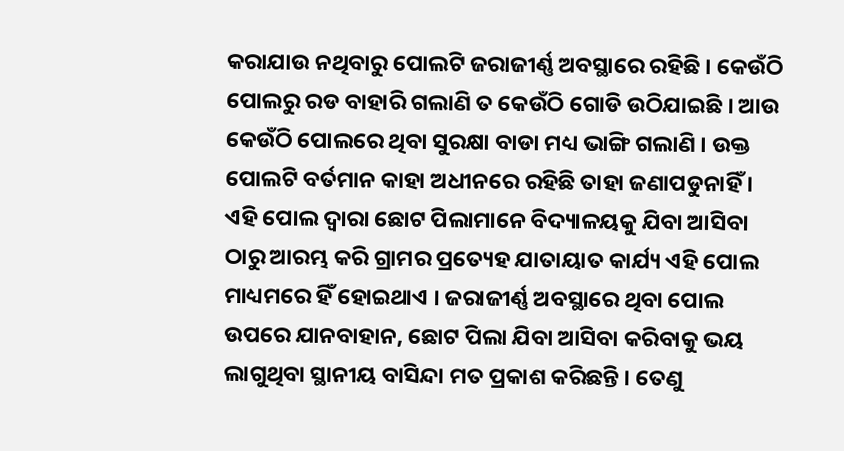କରାଯାଉ ନଥିବାରୁ ପୋଲଟି ଜରାଜୀର୍ଣ୍ଣ ଅବସ୍ଥାରେ ରହିଛି । କେଉଁଠି ପୋଲରୁ ରଡ ବାହାରି ଗଲାଣି ତ କେଉଁଠି ଗୋଡି ଉଠିଯାଇଛି । ଆଉ କେଉଁଠି ପୋଲରେ ଥିବା ସୁରକ୍ଷା ବାଡା ମଧ୍ୟ ଭାଙ୍ଗି ଗଲାଣି । ଉକ୍ତ ପୋଲଟି ବର୍ତମାନ କାହା ଅଧୀନରେ ରହିଛି ତାହା ଜଣାପଡୁନାହିଁ । ଏହି ପୋଲ ଦ୍ୱାରା ଛୋଟ ପିଲାମାନେ ବିଦ୍ୟାଳୟକୁ ଯିବା ଆସିବା ଠାରୁ ଆରମ୍ଭ କରି ଗ୍ରାମର ପ୍ରତ୍ୟେହ ଯାତାୟାତ କାର୍ଯ୍ୟ ଏହି ପୋଲ ମାଧ୍ୟମରେ ହିଁ ହୋଇଥାଏ । ଜରାଜୀର୍ଣ୍ଣ ଅବସ୍ଥାରେ ଥିବା ପୋଲ ଉପରେ ଯାନବାହାନ, ଛୋଟ ପିଲା ଯିବା ଆସିବା କରିବାକୁ ଭୟ ଲାଗୁଥିବା ସ୍ଥାନୀୟ ବାସିନ୍ଦା ମତ ପ୍ରକାଶ କରିଛନ୍ତି । ତେଣୁ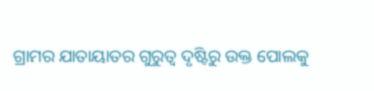ଗ୍ରାମର ଯାତାୟାତର ଗୁରୁତ୍ୱ ଦୃଷ୍ଟିରୁ ଉକ୍ତ ପୋଲକୁ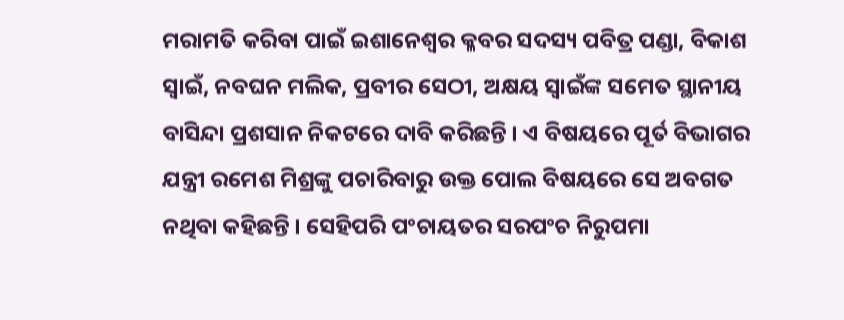ମରାମତି କରିବା ପାଇଁ ଇଶାନେଶ୍ୱର କ୍ଳବର ସଦସ୍ୟ ପବିତ୍ର ପଣ୍ଡା, ବିକାଶ ସ୍ୱାଇଁ, ନବଘନ ମଲିକ, ପ୍ରବୀର ସେଠୀ, ଅକ୍ଷୟ ସ୍ୱାଇଁଙ୍କ ସମେତ ସ୍ଥାନୀୟ ବାସିନ୍ଦା ପ୍ରଶସାନ ନିକଟରେ ଦାବି କରିଛନ୍ତି । ଏ ବିଷୟରେ ପୂର୍ତ ବିଭାଗର ଯନ୍ତ୍ରୀ ରମେଶ ମିଶ୍ରଙ୍କୁ ପଚାରିବାରୁ ଉକ୍ତ ପୋଲ ବିଷୟରେ ସେ ଅବଗତ ନଥିବା କହିଛନ୍ତି । ସେହିପରି ପଂଚାୟତର ସରପଂଚ ନିରୁପମା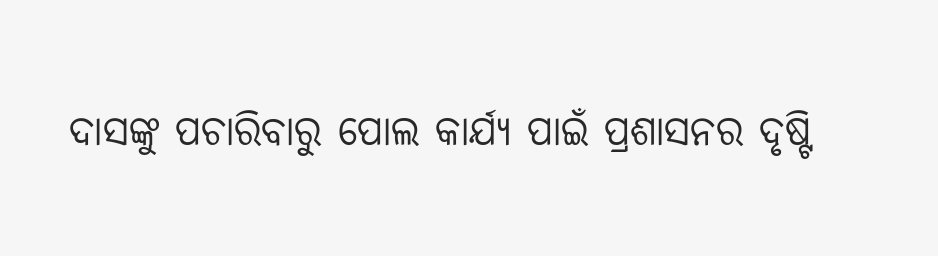ଦାସଙ୍କୁ ପଚାରିବାରୁ ପୋଲ କାର୍ଯ୍ୟ ପାଇଁ ପ୍ରଶାସନର ଦୃଷ୍ଟି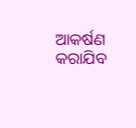ଆକର୍ଷଣ କରାଯିବ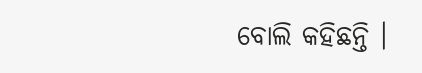ବୋଲି କହିଛନ୍ତି ।